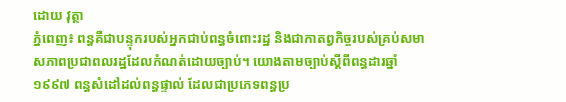ដោយ វុត្ថា
ភ្នំពេញ៖ ពន្ធគឺជាបន្ទុករបស់អ្នកជាប់ពន្ធចំពោះរដ្ឋ និងជាកាតព្វកិច្ចរបស់គ្រប់សមាសភាពប្រជាពលរដ្ឋដែលកំណត់ដោយច្បាប់។ យោងតាមច្បាប់ស្តីពីពន្ធដារឆ្នាំ ១៩៩៧ ពន្ធសំដៅដល់ពន្ធផ្ទាល់ ដែលជាប្រភេទពន្ធប្រ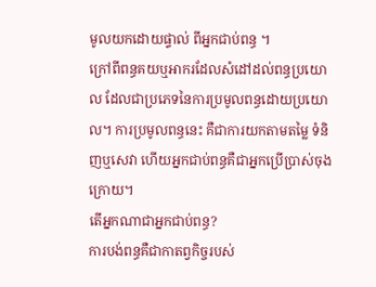មូលយកដោយផ្ទាល់ ពីអ្នកជាប់ពន្ធ ។
ក្រៅពីពន្ធគយឬអាករដែលសំដៅដល់ពន្ធប្រយោល ដែលជាប្រភេទនៃការប្រមូលពន្ធដោយប្រយោល។ ការប្រមូលពន្ធនេះ គឺជាការយកតាមតម្លៃ ទំនិញឬសេវា ហើយអ្នកជាប់ពន្ធគឺជាអ្នកប្រើប្រាស់ចុងក្រោយ។
តើអ្នកណាជាអ្នកជាប់ពន្ធ?
ការបង់ពន្ធគឺជាកាតព្វកិច្ចរបស់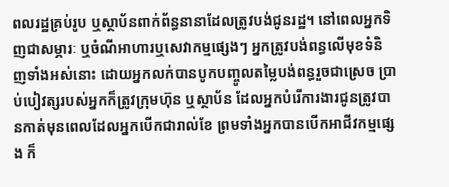ពលរដ្ឋគ្រប់រូប ឬស្ថាប័នពាក់ព័ន្ធនានាដែលត្រូវបង់ជូនរដ្ឋ។ នៅពេលអ្នកទិញជាសម្ភារៈ ឬចំណីអាហារឬសេវាកម្មផ្សេងៗ អ្នកត្រូវបង់ពន្ធលើមុខទំនិញទាំងអស់នោះ ដោយអ្នកលក់បានបូកបញ្ចូលតម្លៃបង់ពន្ធរួចជាស្រេច ប្រាប់បៀវត្សរបស់អ្នកក៏ត្រូវក្រុមហ៊ុន ឬស្ថាប័ន ដែលអ្នកបំរើការងារជូនត្រូវបានកាត់មុនពេលដែលអ្នកបើកជារាល់ខែ ព្រមទាំងអ្នកបានបើកអាជីវកម្មផ្សេង ក៏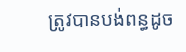ត្រូវបានបង់ពន្ធដូច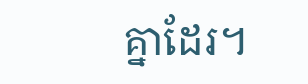គ្នាដែរ។